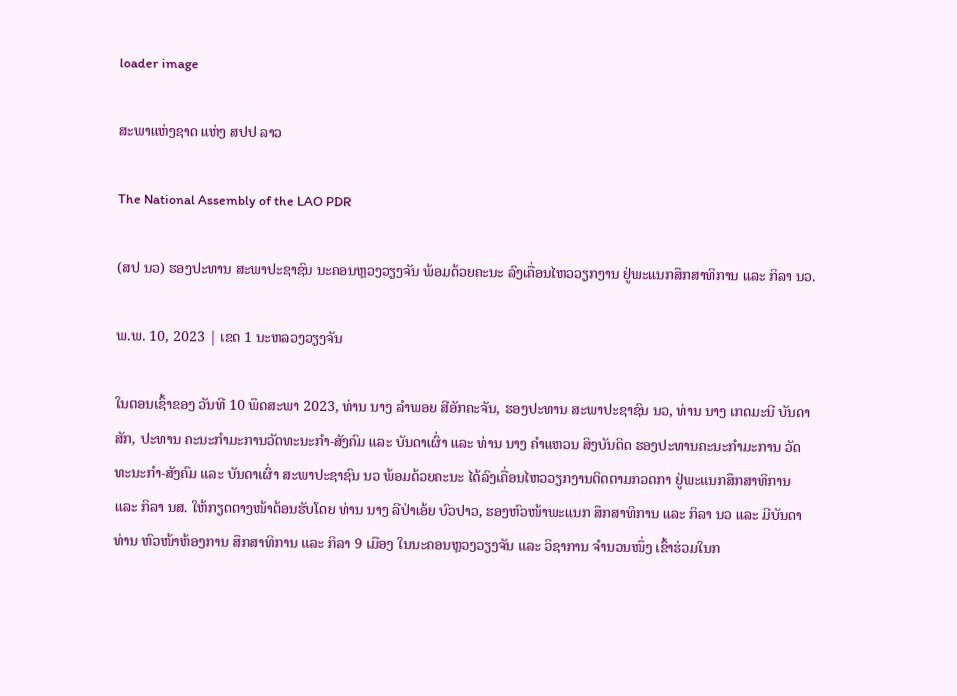loader image

ສະພາແຫ່ງຊາດ ແຫ່ງ ສປປ ລາວ

The National Assembly of the LAO PDR

(ສປ ນວ) ຮອງປະທານ ສະພາປະຊາຊົນ ນະຄອນຫຼວງວຽງຈັນ ພ້ອມດ້ວຍຄະນະ ລົງເຄື່ອນໄຫວວຽກງານ ຢູ່ພະແນກສຶກສາທິການ ແລະ ກິລາ ນວ.

ພ.ພ. 10, 2023 | ເຂດ 1 ນະຫລວງວຽງຈັນ

ໃນຕອນເຊົ້າຂອງ ວັນທີ 10 ພຶດສະພາ 2023, ທ່ານ ນາງ ລຳພອຍ ສີອັກຄະຈັນ, ຮອງປະທານ ສະພາປະຊາຊົນ ນວ, ທ່ານ ນາງ ເກດມະນີ ບັນດາສັກ, ປະທານ ຄະນະກຳມະການວັດທະນະກຳ-ສັງຄົມ ແລະ ບັນດາເຜົ່າ ແລະ ທ່ານ ນາງ ຄຳແຫວນ ສິງບັນດິດ ຮອງປະທານຄະນະກຳມະການ ວັດທະນະກຳ-ສັງຄົມ ແລະ ບັນດາເຜົ່າ ສະພາປະຊາຊົນ ນວ ພ້ອມດ້ວຍຄະນະ ໄດ້ລົງເຄື່ອນໄຫວວຽກງານຕິດຕາມກວດກາ ຢູ່ພະແນກສຶກສາທິການ ແລະ ກິລາ ນສ. ໃຫ້ກຽດຕາງໜ້າຕ້ອນຮັບໂດຍ ທ່ານ ນາງ ລີປ່າເອ້ຍ ບົວປາວ, ຮອງຫົວໜ້າພະແນກ ສຶກສາທິການ ແລະ ກິລາ ນວ ແລະ ມີບັນດາທ່ານ ຫົວໜ້າຫ້ອງການ ສຶກສາທິການ ແລະ ກິລາ 9 ເມືອງ ໃນນະຄອນຫຼວງວຽງຈັນ ແລະ ວິຊາການ ຈຳນວນໜຶ່ງ ເຂົ້າຮ່ວມໃນກ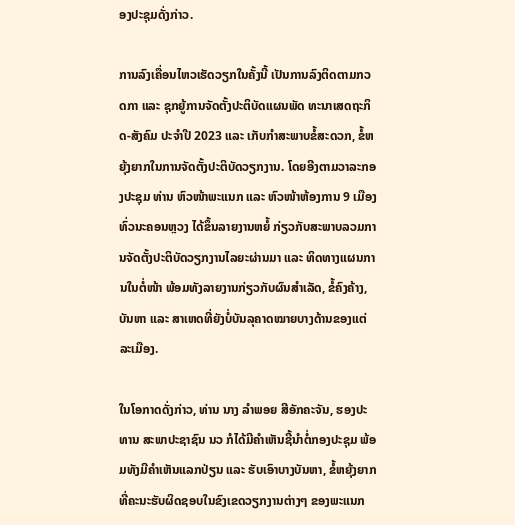ອງປະຊຸມດັ່ງກ່າວ.

ການລົງເຄື່ອນໄຫວເຮັດວຽກໃນຄັ້ງນີ້ ເປັນການລົງຕິດຕາມກວດກາ ແລະ ຊຸກຍູ້ການຈັດຕັ້ງປະຕິບັດແຜນພັດ ທະນາເສດຖະກິດ-ສັງຄົມ ປະຈຳປີ 2023 ແລະ ເກັບກຳສະພາບຂໍ້ສະດວກ, ຂໍ້ຫຍຸ້ງຍາກໃນການຈັດຕັ້ງປະຕິບັດວຽກງານ. ໂດຍອີງຕາມວາລະກອງປະຊຸມ ທ່ານ ຫົວໜ້າພະແນກ ແລະ ຫົວໜ້າຫ້ອງການ 9 ເມືອງ ທົ່ວນະຄອນຫຼວງ ໄດ້ຂຶ້ນລາຍງານຫຍໍ້ ກ່ຽວກັບສະພາບລວມການຈັດຕັ້ງປະຕິບັດວຽກງານໄລຍະຜ່ານມາ ແລະ ທິດທາງແຜນການໃນຕໍ່ໜ້າ ພ້ອມທັງລາຍງານກ່ຽວກັບຜົນສຳເລັດ, ຂໍ້ຄົງຄ້າງ, ບັນຫາ ແລະ ສາເຫດທີ່ຍັງບໍ່ບັນລຸຄາດໝາຍບາງດ້ານຂອງແຕ່ລະເມືອງ.

ໃນໂອກາດດັ່ງກ່າວ, ທ່ານ ນາງ ລຳພອຍ ສີອັກຄະຈັນ, ຮອງປະທານ ສະພາປະຊາຊົນ ນວ ກໍໄດ້ມີຄຳເຫັນຊີ້ນຳຕໍ່ກອງປະຊຸມ ພ້ອມທັງມີຄຳເຫັນແລກປ່ຽນ ແລະ ຮັບເອົາບາງບັນຫາ, ຂໍ້ຫຍຸ້ງຍາກ ທີ່ຄະນະຮັບຜິດຊອບໃນຂົງເຂດວຽກງານຕ່າງໆ ຂອງພະແນກ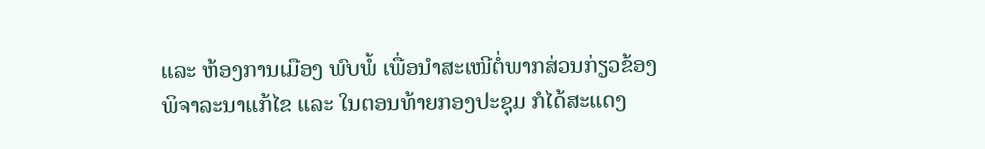ແລະ ຫ້ອງການເມືອງ ພົບພໍ້ ເພື່ອນຳສະເໜີຕໍ່ພາກສ່ວນກ່ຽວຂ້ອງພິຈາລະນາແກ້ໄຂ ແລະ ໃນຕອນທ້າຍກອງປະຊຸມ ກໍໄດ້ສະແດງ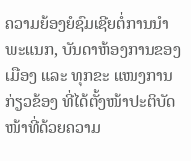ຄວາມຍ້ອງຍໍຊົມເຊີຍຕໍ່ການນຳພະແນກ, ບັນດາຫ້ອງການຂອງເມືອງ ແລະ ທຸກຂະ ແໜງການກ່ຽວຂ້ອງ ທີ່ໄດ້ຕັ້ງໜ້າປະຕິບັດໜ້າທີ່ດ້ວຍຄວາມ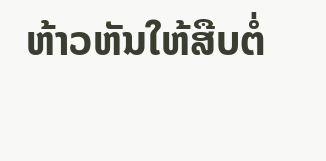ຫ້າວຫັນໃຫ້ສືບຕໍ່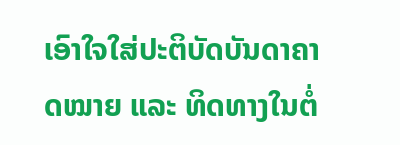ເອົາໃຈໃສ່ປະຕິບັດບັນດາຄາດໝາຍ ແລະ ທິດທາງໃນຕໍ່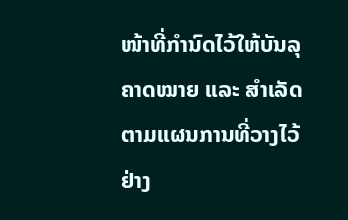ໜ້າທີ່ກຳນົດໄວ້ໃຫ້ບັນລຸຄາດໝາຍ ແລະ ສຳເລັດຕາມແຜນການທີ່ວາງໄວ້ ຢ່າງ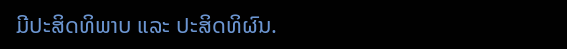ມີປະສິດທິພາບ ແລະ ປະສິດທິຜົນ.